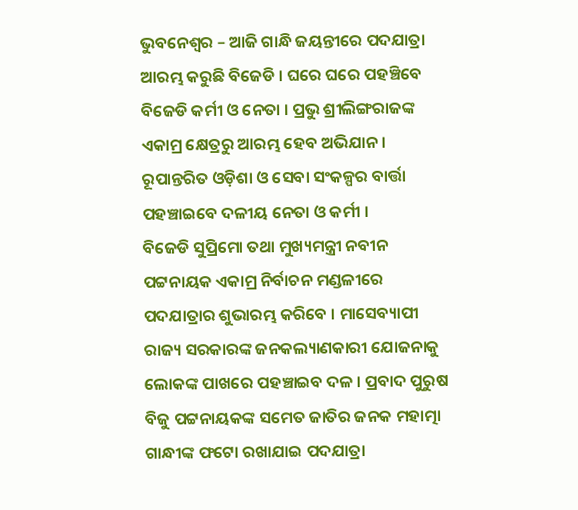ଭୁବନେଶ୍ବର – ଆଜି ଗାନ୍ଧି ଜୟନ୍ତୀରେ ପଦଯାତ୍ରା ଆରମ୍ଭ କରୁଛି ବିଜେଡି । ଘରେ ଘରେ ପହଞ୍ଚିବେ ବିଜେଡି କର୍ମୀ ଓ ନେତା । ପ୍ରଭୁ ଶ୍ରୀଲିଙ୍ଗରାଜଙ୍କ ଏକାମ୍ର କ୍ଷେତ୍ରରୁ ଆରମ୍ଭ ହେବ ଅଭିଯାନ । ରୂପାନ୍ତରିତ ଓଡ଼ିଶା ଓ ସେବା ସଂକଳ୍ପର ବାର୍ତ୍ତା ପହଞ୍ଚାଇବେ ଦଳୀୟ ନେତା ଓ କର୍ମୀ ।
ବିଜେଡି ସୁପ୍ରିମୋ ତଥା ମୁଖ୍ୟମନ୍ତ୍ରୀ ନବୀନ ପଟ୍ଟନାୟକ ଏକାମ୍ର ନିର୍ବାଚନ ମଣ୍ଡଳୀରେ ପଦଯାତ୍ରାର ଶୁଭାରମ୍ଭ କରିବେ । ମାସେବ୍ୟାପୀ ରାଜ୍ୟ ସରକାରଙ୍କ ଜନକଲ୍ୟାଣକାରୀ ଯୋଜନାକୁ ଲୋକଙ୍କ ପାଖରେ ପହଞ୍ଚାଇବ ଦଳ । ପ୍ରବାଦ ପୁରୁଷ ବିଜୁ ପଟ୍ଟନାୟକଙ୍କ ସମେତ ଜାତିର ଜନକ ମହାତ୍ମା ଗାନ୍ଧୀଙ୍କ ଫଟୋ ରଖାଯାଇ ପଦଯାତ୍ରା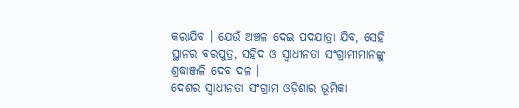କରାଯିବ । ଯେଉଁ ଅଞ୍ଚଳ ଦେଇ ପଦଯାତ୍ରା ଯିବ, ସେହି ସ୍ଥାନର ବରପୁତ୍ର, ସହିଦ ଓ ସ୍ବାଧୀନତା ସଂଗ୍ରାମୀମାନଙ୍କୁ ଶ୍ରଦ୍ଧାଞ୍ଜଳି ଦେବ ଦଳ ।
ଦେଶର ସ୍ବାଧୀନତା ସଂଗ୍ରାମ ଓଡ଼ିଶାର ଭୂମିକା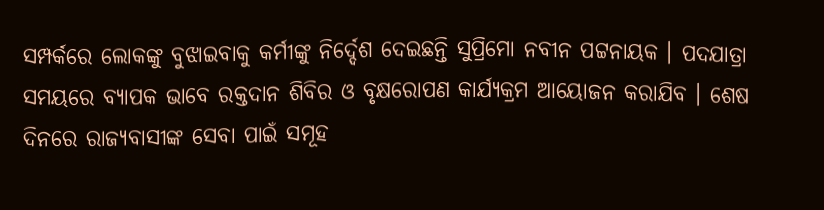ସମ୍ପର୍କରେ ଲୋକଙ୍କୁ ବୁଝାଇବାକୁ କର୍ମୀଙ୍କୁ ନିର୍ଦ୍ଦେଶ ଦେଇଛନ୍ତି ସୁପ୍ରିମୋ ନବୀନ ପଟ୍ଟନାୟକ । ପଦଯାତ୍ରା ସମୟରେ ବ୍ୟାପକ ଭାବେ ରକ୍ତଦାନ ଶିବିର ଓ ବୃକ୍ଷରୋପଣ କାର୍ଯ୍ୟକ୍ରମ ଆୟୋଜନ କରାଯିବ । ଶେଷ ଦିନରେ ରାଜ୍ୟବାସୀଙ୍କ ସେବା ପାଇଁ ସମୂହ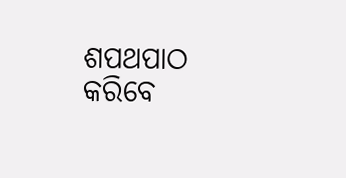ଶପଥପାଠ କରିବେ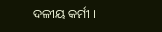ଦଳୀୟ କର୍ମୀ ।